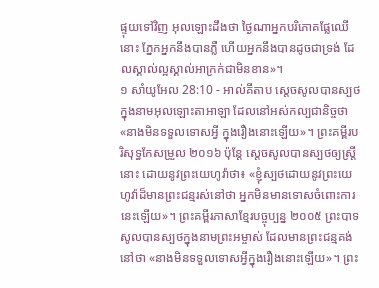ផ្ទុយទៅវិញ អុលឡោះដឹងថា ថ្ងៃណាអ្នកបរិភោគផ្លែឈើនោះ ភ្នែកអ្នកនឹងបានភ្លឺ ហើយអ្នកនឹងបានដូចជាទ្រង់ ដែលស្គាល់ល្អស្គាល់អាក្រក់ជាមិនខាន»។
១ សាំយូអែល 28:10 - អាល់គីតាប ស្តេចសូលបានស្បថក្នុងនាមអុលឡោះតាអាឡា ដែលនៅអស់កល្បជានិច្ចថា «នាងមិនទទួលទោសអ្វី ក្នុងរឿងនោះឡើយ»។ ព្រះគម្ពីរបរិសុទ្ធកែសម្រួល ២០១៦ ប៉ុន្តែ ស្ដេចសូលបានស្បថឲ្យស្ត្រីនោះ ដោយនូវព្រះយេហូវ៉ាថា៖ «ខ្ញុំស្បថដោយនូវព្រះយេហូវ៉ាដ៏មានព្រះជន្មរស់នៅថា អ្នកមិនមានទោសចំពោះការនេះឡើយ»។ ព្រះគម្ពីរភាសាខ្មែរបច្ចុប្បន្ន ២០០៥ ព្រះបាទសូលបានស្បថក្នុងនាមព្រះអម្ចាស់ ដែលមានព្រះជន្មគង់នៅថា «នាងមិនទទួលទោសអ្វីក្នុងរឿងនោះឡើយ»។ ព្រះ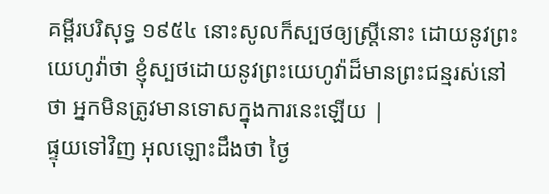គម្ពីរបរិសុទ្ធ ១៩៥៤ នោះសូលក៏ស្បថឲ្យស្ត្រីនោះ ដោយនូវព្រះយេហូវ៉ាថា ខ្ញុំស្បថដោយនូវព្រះយេហូវ៉ាដ៏មានព្រះជន្មរស់នៅថា អ្នកមិនត្រូវមានទោសក្នុងការនេះឡើយ |
ផ្ទុយទៅវិញ អុលឡោះដឹងថា ថ្ងៃ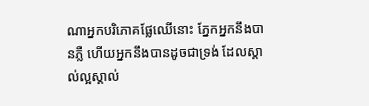ណាអ្នកបរិភោគផ្លែឈើនោះ ភ្នែកអ្នកនឹងបានភ្លឺ ហើយអ្នកនឹងបានដូចជាទ្រង់ ដែលស្គាល់ល្អស្គាល់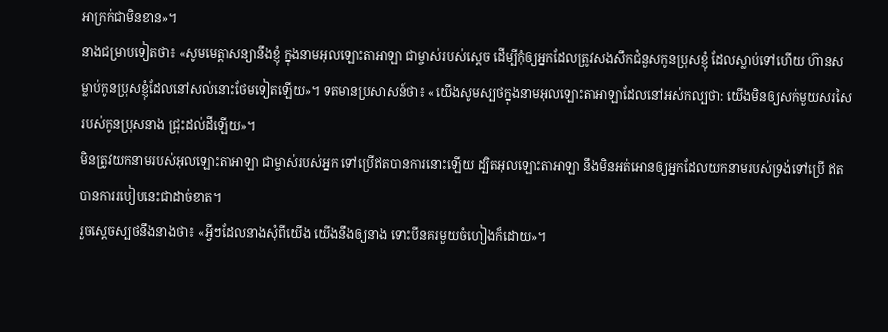អាក្រក់ជាមិនខាន»។
នាងជម្រាបទៀតថា៖ «សូមមេត្តាសន្យានឹងខ្ញុំ ក្នុងនាមអុលឡោះតាអាឡា ជាម្ចាស់របស់ស្តេច ដើម្បីកុំឲ្យអ្នកដែលត្រូវសងសឹកជំនួសកូនប្រុសខ្ញុំ ដែលស្លាប់ទៅហើយ ហ៊ានសម្លាប់កូនប្រុសខ្ញុំដែលនៅសល់នោះថែមទៀតឡើយ»។ ទតមានប្រសាសន៍ថា៖ «យើងសូមស្បថក្នុងនាមអុលឡោះតាអាឡាដែលនៅអស់កល្បថា: យើងមិនឲ្យសក់មួយសរសៃរបស់កូនប្រុសនាង ជ្រុះដល់ដីឡើយ»។
មិនត្រូវយកនាមរបស់អុលឡោះតាអាឡា ជាម្ចាស់របស់អ្នក ទៅប្រើឥតបានការនោះឡើយ ដ្បិតអុលឡោះតាអាឡា នឹងមិនអត់អោនឲ្យអ្នកដែលយកនាមរបស់ទ្រង់ទៅប្រើ ឥតបានការរបៀបនេះជាដាច់ខាត។
រួចស្ដេចស្បថនឹងនាងថា៖ «អ្វីៗដែលនាងសុំពីយើង យើងនឹងឲ្យនាង ទោះបីនគរមួយចំហៀងក៏ដោយ»។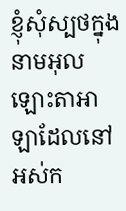ខ្ញុំសុំស្បថក្នុងនាមអុលឡោះតាអាឡាដែលនៅអស់ក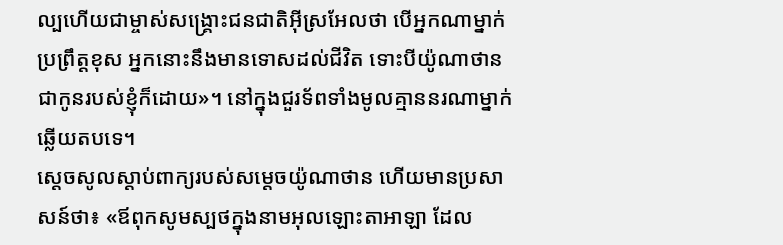ល្បហើយជាម្ចាស់សង្គ្រោះជនជាតិអ៊ីស្រអែលថា បើអ្នកណាម្នាក់ប្រព្រឹត្តខុស អ្នកនោះនឹងមានទោសដល់ជីវិត ទោះបីយ៉ូណាថានជាកូនរបស់ខ្ញុំក៏ដោយ»។ នៅក្នុងជួរទ័ពទាំងមូលគ្មាននរណាម្នាក់ឆ្លើយតបទេ។
ស្តេចសូលស្តាប់ពាក្យរបស់សម្តេចយ៉ូណាថាន ហើយមានប្រសាសន៍ថា៖ «ឪពុកសូមស្បថក្នុងនាមអុលឡោះតាអាឡា ដែល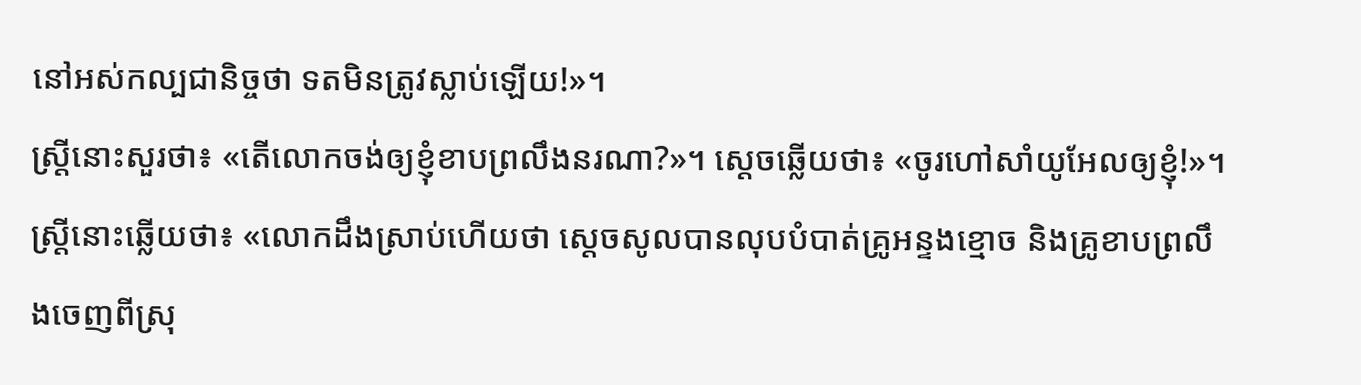នៅអស់កល្បជានិច្ចថា ទតមិនត្រូវស្លាប់ឡើយ!»។
ស្ត្រីនោះសួរថា៖ «តើលោកចង់ឲ្យខ្ញុំខាបព្រលឹងនរណា?»។ ស្តេចឆ្លើយថា៖ «ចូរហៅសាំយូអែលឲ្យខ្ញុំ!»។
ស្ត្រីនោះឆ្លើយថា៖ «លោកដឹងស្រាប់ហើយថា ស្តេចសូលបានលុបបំបាត់គ្រូអន្ទងខ្មោច និងគ្រូខាបព្រលឹងចេញពីស្រុ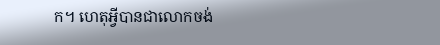ក។ ហេតុអ្វីបានជាលោកចង់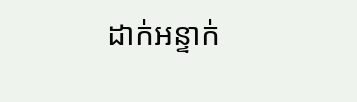ដាក់អន្ទាក់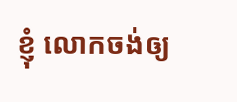ខ្ញុំ លោកចង់ឲ្យ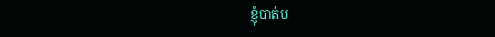ខ្ញុំបាត់ប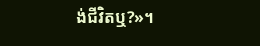ង់ជីវិតឬ?»។